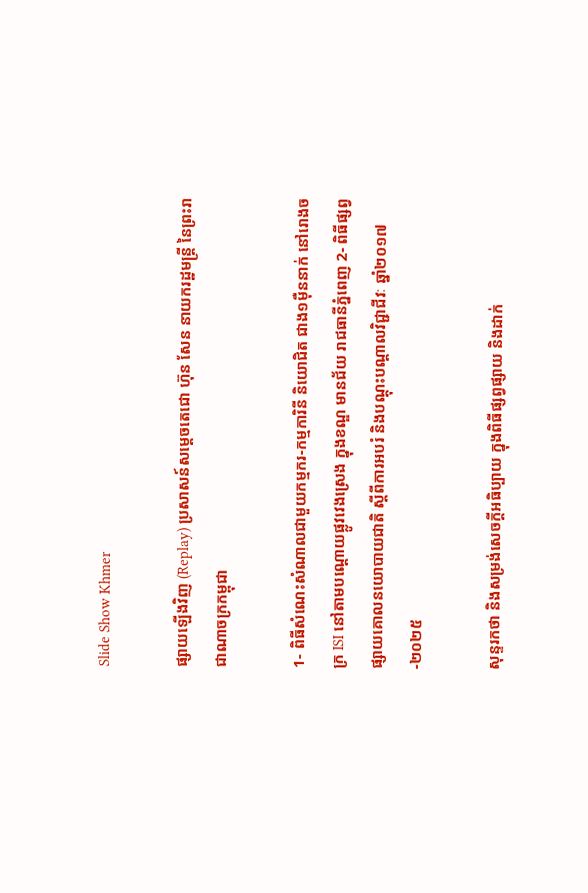Slide Show Khmer

ផ្សាយឡើងវិញ (Replay) ប្រសាសន៍សម្តេចតេជោ ហ៊ុន សែន នាយករដ្ឋមន្ត្រី នៃព្រះរាជាណាចក្រកម្ពុជា

1- ពិធីសំណេះសំណាលជាមួយកម្មករ-កម្មការិនី និយោជិត ជាង១ម៉ឺននាក់ នៅរោងចក្រ ISI នៅតាមបណ្តោយផ្លូវវេងស្រេង ក្នុងខណ្ឌ មានជ័យ រាជធានីភ្នំពេញ 2- ពិធីផ្សព្វផ្សាយគោលនយោបាយជាតិ ស្តីពីការអបរំ និងបណ្តុះបណ្តាលវិជ្ជាជីវៈ ឆ្នាំ២០១៧-២០២៥

សុន្ទរកថា និងសម្រង់សេចក្តីអធិប្បាយ ក្នុងពិធីផ្សព្វផ្សាយ និងដាក់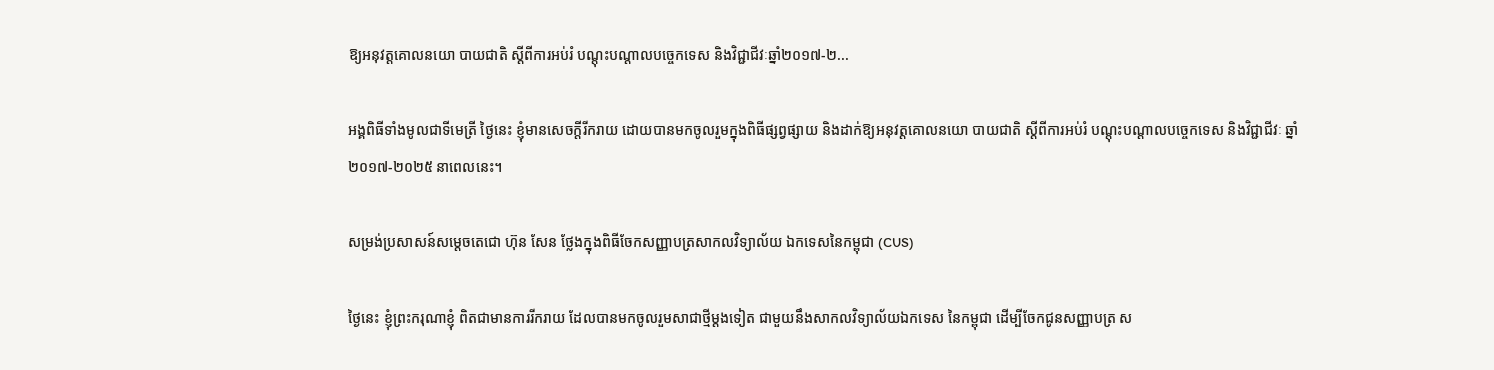ឱ្យអនុវត្តគោលនយោ បាយជាតិ ស្តីពីការអប់រំ បណ្តុះបណ្តាលបច្ចេកទេស និងវិជ្ជាជីវៈឆ្នាំ២០១៧-២...

អង្គពិធីទាំងមូលជាទីមេត្រី ថ្ងៃនេះ ខ្ញុំមានសេចក្តីរីករាយ ដោយបានមកចូលរួមក្នុងពិធីផ្សព្វផ្សាយ និងដាក់ឱ្យអនុវត្តគោលនយោ បាយជាតិ ស្តីពីការអប់រំ បណ្តុះបណ្តាលបច្ចេកទេស និងវិជ្ជាជីវៈ ឆ្នាំ ២០១៧-២០២៥ នាពេលនេះ។

សម្រង់ប្រសាសន៍សម្តេចតេជោ ហ៊ុន សែន ថ្លែងក្នុងពិធីចែកសញ្ញាបត្រសាកលវិទ្យាល័យ ឯកទេសនៃកម្ពុជា (CUS)

ថ្ងៃនេះ ខ្ញុំព្រះករុណាខ្ញុំ ពិតជាមានការរីករាយ ដែលបានមកចូលរួមសាជាថ្មីម្ដងទៀត ជាមួយនឹងសាកលវិទ្យាល័យឯកទេស នៃកម្ពុជា ដើម្បីចែកជូនសញ្ញាបត្រ ស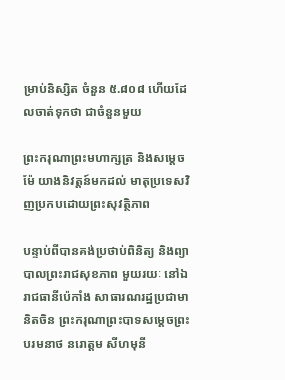ម្រាប់និស្សិត ចំនួន ៥.៨០៨ ហើយដែលចាត់ទុកថា ជាចំនួនមួយ

ព្រះករុណាព្រះមហាក្សត្រ និងសម្ដេចម៉ែ យាងនិវត្តន៍មកដល់ មាតុប្រទេសវិញប្រកបដោយព្រះសុវត្ថិភាព

បន្ទាប់ពីបានគង់ប្រថាប់ពិនិត្យ និងព្យាបាលព្រះរាជសុខភាព មួយរយៈ នៅឯរាជធានីប៉េកាំង សាធារណរដ្ឋប្រជាមានិតចិន ព្រះករុណាព្រះបាទសម្ដេចព្រះបរមនាថ នរោត្ដម សីហមុនី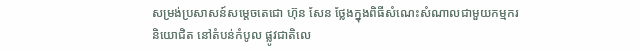សម្រង់ប្រសាសន៍សម្តេចតេជោ ហ៊ុន សែន ថ្លែងក្នុងពិធីសំណេះសំណាលជាមួយកម្មករ និយោជិត នៅតំបន់កំបូល ផ្លូវជាតិលេ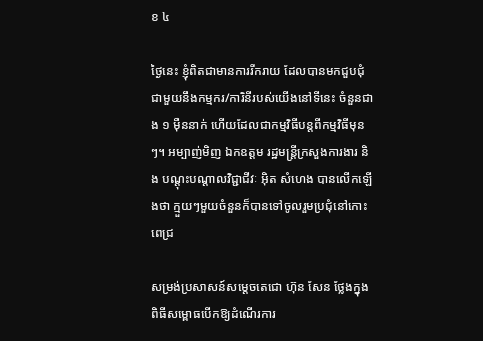ខ ៤

ថ្ងៃនេះ ខ្ញុំពិតជាមានការរីករាយ ដែលបានមកជួបជុំជាមួយនឹងកម្មករ/ការិនីរបស់យើងនៅទីនេះ ចំនួនជាង ១ ម៉ឺននាក់ ហើយដែលជាកម្មវិធីបន្តពីកម្មវិធីមុនៗ។ អម្បាញ់មិញ ឯកឧត្តម រដ្ឋមន្ត្រីក្រសួងការងារ និង បណ្តុះបណ្តាលវិជ្ជាជីវៈ អ៊ិត សំហេង បានលើកឡើងថា ក្មួយៗមួយចំនួនក៏បានទៅចូលរួមប្រជុំនៅកោះ ពេជ្រ

សម្រង់ប្រសាសន៍សម្តេចតេជោ ហ៊ុន សែន ថ្លែងក្នុងពិធីសម្ពោធបើកឱ្យដំណើរការ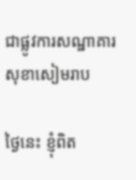ជាផ្លូវការសណ្ឋាគារ សុខាសៀមរាប

ថ្ងៃនេះ ខ្ញុំពិត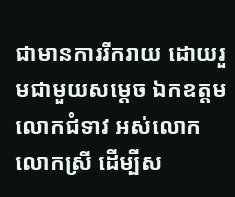ជាមានការរីករាយ ដោយរួមជាមួយសម្តេច ឯកឧត្តម លោកជំទាវ អស់លោក លោកស្រី ដើម្បីស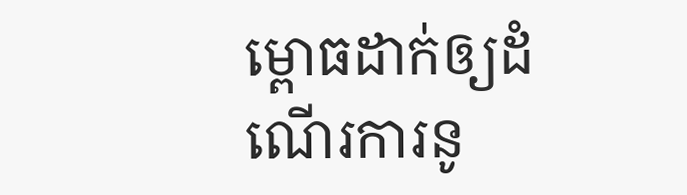ម្ពោធដាក់ឲ្យដំណើរការនូ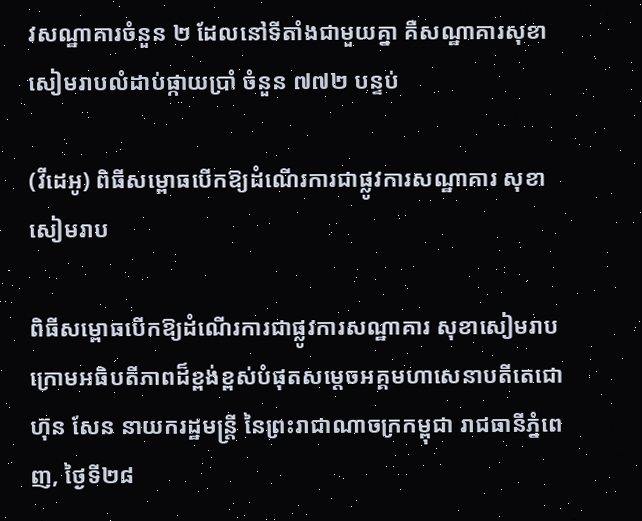វសណ្ឋាគារចំនួន ២ ដែលនៅទីតាំងជាមួយគ្នា គឺសណ្ឋាគារសុខាសៀមរាបលំដាប់ផ្កាយប្រាំ ចំនួន ៧៧២ បន្ទប់

(វីដេអូ) ពិធីសម្ពោធបើកឱ្យដំណើរការជាផ្លូវការសណ្ឋាគារ សុខាសៀមរាប

ពិធីសម្ពោធបើកឱ្យដំណើរការជាផ្លូវការសណ្ឋាគារ សុខាសៀមរាប ក្រោមអធិបតីភាពដ៏ខ្ពង់ខ្ពស់បំផុតសម្តេចអគ្គមហាសេនាបតីតេជោ ហ៊ុន សែន នាយករដ្ឋមន្រ្តី នៃព្រះរាជាណាចក្រកម្ពុជា រាជធានីភ្នំពេញ, ថ្ងៃទី២៨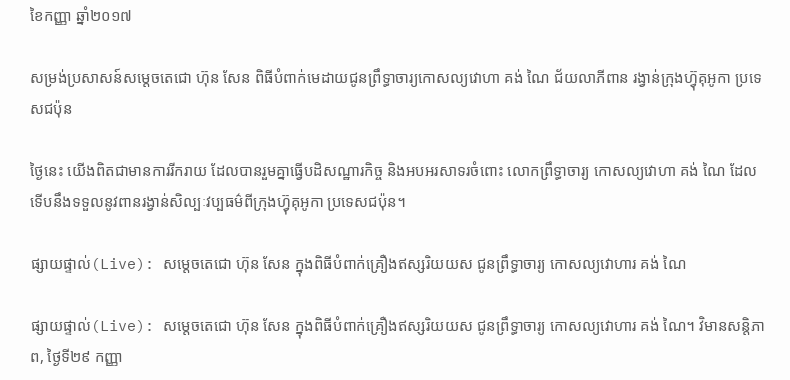ខៃកញ្ញា ឆ្នាំ២០១៧

សម្រង់ប្រសាសន៍សម្តេចតេជោ ហ៊ុន សែន ពិធីបំពាក់មេដាយជូនព្រឹទ្ធាចារ្យកោសល្យវោហា គង់ ណៃ ជ័យលាភីពាន រង្វាន់ក្រុងហ្វ៊ុគុអូកា ប្រទេសជប៉ុន

ថ្ងៃនេះ យើងពិតជាមានការរីករាយ ដែលបានរួមគ្នាធ្វើបដិសណ្ឋារកិច្ច និងអបអរសាទរចំពោះ លោកព្រឹទ្ធាចារ្យ កោសល្យវោហា គង់ ណៃ ដែលទើបនឹងទទួលនូវពានរង្វាន់សិល្បៈវប្បធម៌ពីក្រុងហ្វ៊ុគុអូកា ប្រទេសជប៉ុន។

ផ្សាយផ្ទាល់(Live): សម្តេចតេជោ ហ៊ុន សែន ក្នុងពិធីបំពាក់គ្រឿងឥស្សរិយយស ជូនព្រឹទ្ធាចារ្យ កោសល្យវោហារ គង់ ណៃ

ផ្សាយផ្ទាល់(Live): សម្តេចតេជោ ហ៊ុន សែន ក្នុងពិធីបំពាក់គ្រឿងឥស្សរិយយស ជូនព្រឹទ្ធាចារ្យ កោសល្យវោហារ គង់ ណៃ។ វិមានសន្តិភាព, ថ្ងៃទី២៩ កញ្ញា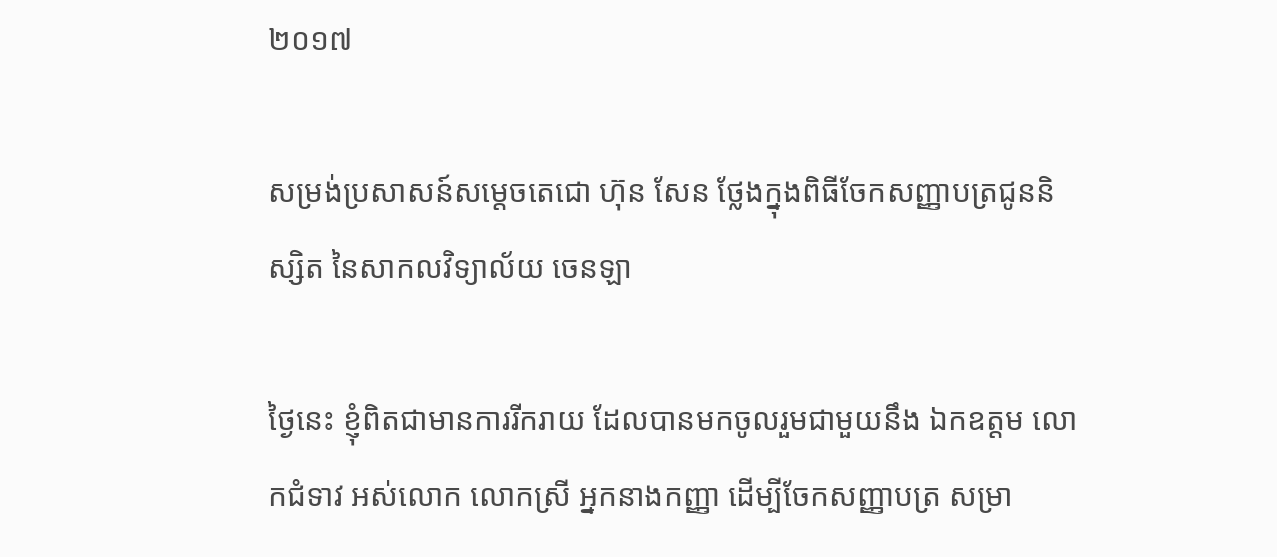២០១៧

សម្រង់ប្រសាសន៍សម្តេចតេជោ ហ៊ុន សែន ថ្លែងក្នុងពិធីចែកសញ្ញាបត្រជូននិស្សិត នៃសាកលវិទ្យាល័យ ចេនឡា

ថ្ងៃនេះ ខ្ញុំពិតជាមានការរីករាយ ដែលបានមកចូលរួមជាមួយនឹង ឯកឧត្តម លោកជំទាវ អស់លោក លោកស្រី អ្នកនាងកញ្ញា ដើម្បីចែកសញ្ញាបត្រ សម្រា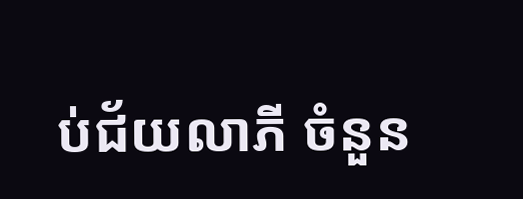ប់ជ័យលាភី ចំនួន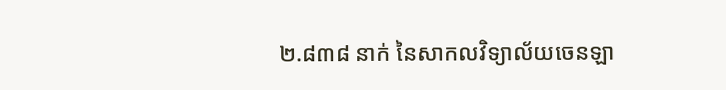២.៨៣៨ នាក់ នៃសាកលវិទ្យាល័យចេនឡា